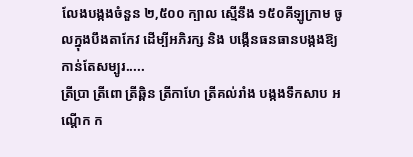លែងបង្កងចំនួន ២,៥០០ ក្បាល ស្មើនឹង ១៥០គីឡូក្រាម ចូលក្នុងបឹងតាកែវ ដើម្បីអភិរក្ស និង បង្កើនធនធានបង្កងឱ្យកាន់តែសម្បូរ.....
ត្រីប្រា ត្រីពោ ត្រីឆ្ពិន ត្រីកាហែ ត្រីគល់រាំង បង្កងទឹកសាប អណ្តើក ក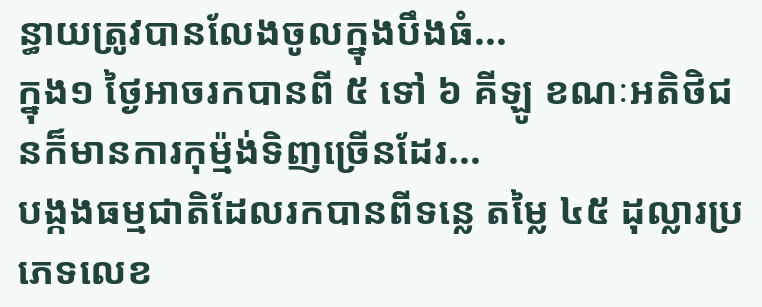ន្ធាយត្រូវបានលែងចូលក្នុងបឹងធំ...
ក្នុង១ ថ្ងៃអាចរកបានពី ៥ ទៅ ៦ គីឡូ ខណៈអតិថិជនក៏មានការកុម្ម៉ង់ទិញច្រើនដែរ...
បង្កងធម្មជាតិដែលរកបានពីទន្លេ តម្លៃ ៤៥ ដុល្លារប្រភេទលេខ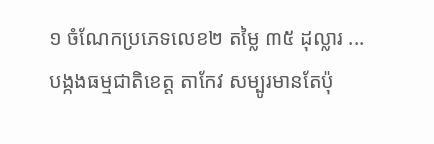១ ចំណែកប្រភេទលេខ២ តម្លៃ ៣៥ ដុល្លារ ...
បង្កងធម្មជាតិខេត្ត តាកែវ សម្បូរមានតែប៉ុ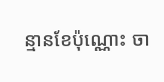ន្មានខែប៉ុណ្ណោះ ចា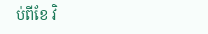ប់ពីខែ វិ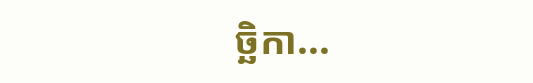ច្ឆិកា...